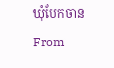ឃុំបែកចាន
From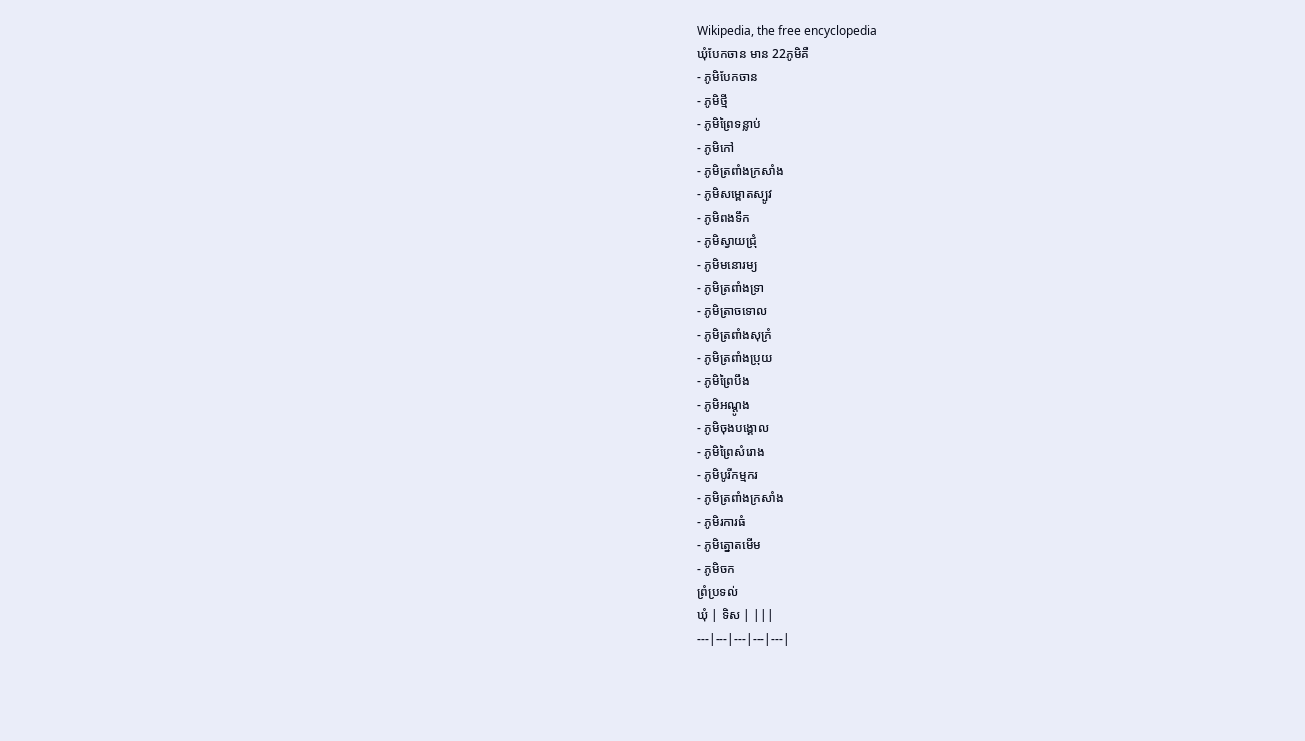Wikipedia, the free encyclopedia
ឃុំបែកចាន មាន 22ភូមិគឺ
- ភូមិបែកចាន
- ភូមិថ្មី
- ភូមិព្រៃទន្លាប់
- ភូមិកៅ
- ភូមិត្រពាំងក្រសាំង
- ភូមិសម្ពោតស្បូវ
- ភូមិពងទឹក
- ភូមិស្វាយជ្រុំ
- ភូមិមនោរម្យ
- ភូមិត្រពាំងទ្រា
- ភូមិត្រាចទោល
- ភូមិត្រពាំងសុក្រំ
- ភូមិត្រពាំងប្រុយ
- ភូមិព្រៃបឹង
- ភូមិអណ្ដូង
- ភូមិចុងបង្គោល
- ភូមិព្រៃសំរោង
- ភូមិបូរីកម្មករ
- ភូមិត្រពាំងក្រសាំង
- ភូមិរការធំ
- ភូមិត្នោតមើម
- ភូមិចក
ព្រំប្រទល់
ឃុំ | ទិស | |||
---|---|---|---|---|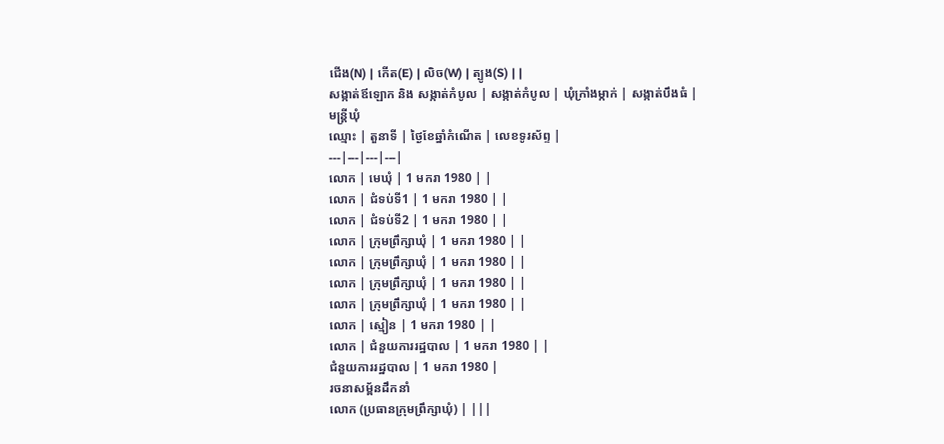ជើង(N) | កើត(E) | លិច(W) | ត្បូង(S) | |
សង្កាត់ឪឡោក និង សង្កាត់កំបូល | សង្កាត់កំបូល | ឃុំក្រាំងម្កាក់ | សង្កាត់បឹងធំ |
មន្ត្រីឃុំ
ឈ្មោះ | តួនាទី | ថ្ងៃខែឆ្នាំកំណើត | លេខទូរស័ព្ទ |
---|---|---|---|
លោក | មេឃុំ | 1 មករា 1980 | |
លោក | ជំទប់ទី1 | 1 មករា 1980 | |
លោក | ជំទប់ទី2 | 1 មករា 1980 | |
លោក | ក្រុមព្រឹក្សាឃុំ | 1 មករា 1980 | |
លោក | ក្រុមព្រឹក្សាឃុំ | 1 មករា 1980 | |
លោក | ក្រុមព្រឹក្សាឃុំ | 1 មករា 1980 | |
លោក | ក្រុមព្រឹក្សាឃុំ | 1 មករា 1980 | |
លោក | ស្មៀន | 1 មករា 1980 | |
លោក | ជំនួយការរដ្ឋបាល | 1 មករា 1980 | |
ជំនួយការរដ្ឋបាល | 1 មករា 1980 |
រចនាសម្ព័នដឹកនាំ
លោក (ប្រធានក្រុមព្រឹក្សាឃុំ) | |||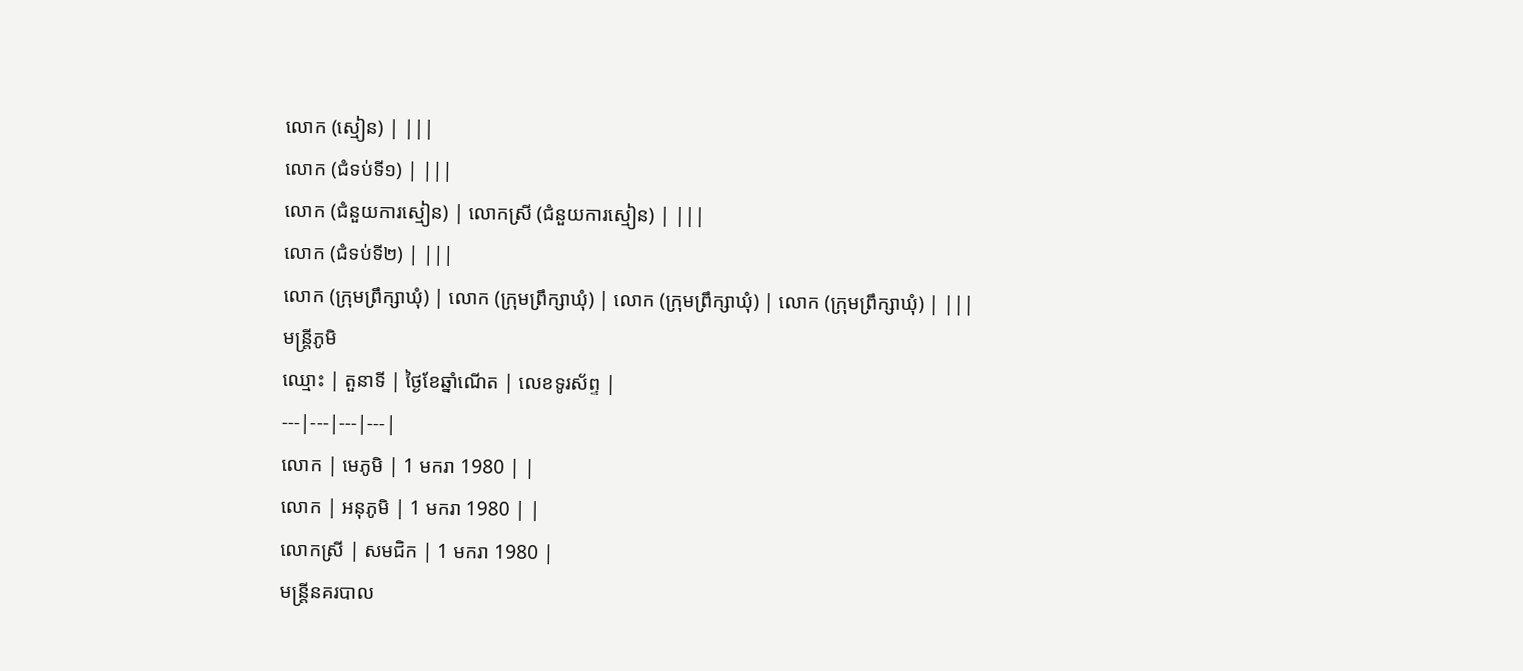លោក (ស្មៀន) | |||
លោក (ជំទប់ទី១) | |||
លោក (ជំនួយការស្មៀន) | លោកស្រី (ជំនួយការស្មៀន) | |||
លោក (ជំទប់ទី២) | |||
លោក (ក្រុមព្រឹក្សាឃុំ) | លោក (ក្រុមព្រឹក្សាឃុំ) | លោក (ក្រុមព្រឹក្សាឃុំ) | លោក (ក្រុមព្រឹក្សាឃុំ) | |||
មន្ត្រីភូមិ
ឈ្មោះ | តួនាទី | ថ្ងៃខែឆ្នាំណើត | លេខទូរស័ព្ទ |
---|---|---|---|
លោក | មេភូមិ | 1 មករា 1980 | |
លោក | អនុភូមិ | 1 មករា 1980 | |
លោកស្រី | សមជិក | 1 មករា 1980 |
មន្ត្រីនគរបាល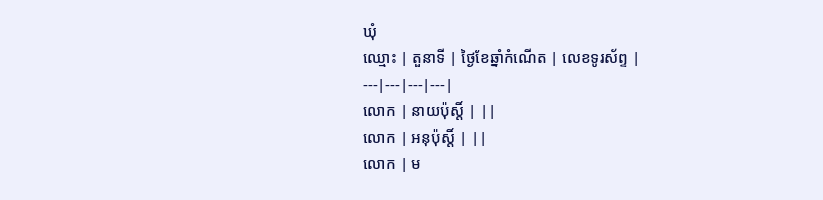ឃុំ
ឈ្មោះ | តួនាទី | ថ្ងៃខែឆ្នាំកំណើត | លេខទូរស័ព្ទ |
---|---|---|---|
លោក | នាយប៉ុសិ៍្ត | ||
លោក | អនុប៉ុសិ៍្ត | ||
លោក | ម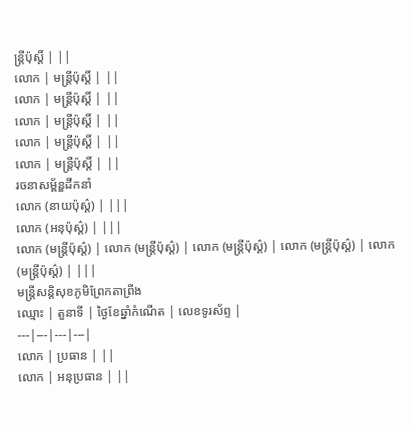ន្ត្រីប៉ុសិ៍្ត | ||
លោក | មន្ត្រីប៉ុសិ៍្ត | ||
លោក | មន្ត្រីប៉ុសិ៍្ត | ||
លោក | មន្ត្រីប៉ុសិ៍្ត | ||
លោក | មន្ត្រីប៉ុសិ៍្ត | ||
លោក | មន្ត្រីប៉ុសិ៍្ត | ||
រចនាសម្ព័ន្ឌដឹកនាំ
លោក (នាយប៉ុស៌្ដ) | |||
លោក (អនុប៉ុស៌្ដ) | |||
លោក (មន្ត្រីប៉ុស៌្ដ) | លោក (មន្ត្រីប៉ុស៌្ដ) | លោក (មន្ត្រីប៉ុស៌្ដ) | លោក (មន្ត្រីប៉ុស៌្ដ) | លោក (មន្ត្រីប៉ុស៌្ដ) | |||
មន្ត្រីសន្តិសុខភូមិព្រែកតាព្រីង
ឈ្មោះ | តួនាទី | ថ្ងៃខែឆ្នាំកំណើត | លេខទូរស័ព្ទ |
---|---|---|---|
លោក | ប្រធាន | ||
លោក | អនុប្រធាន | ||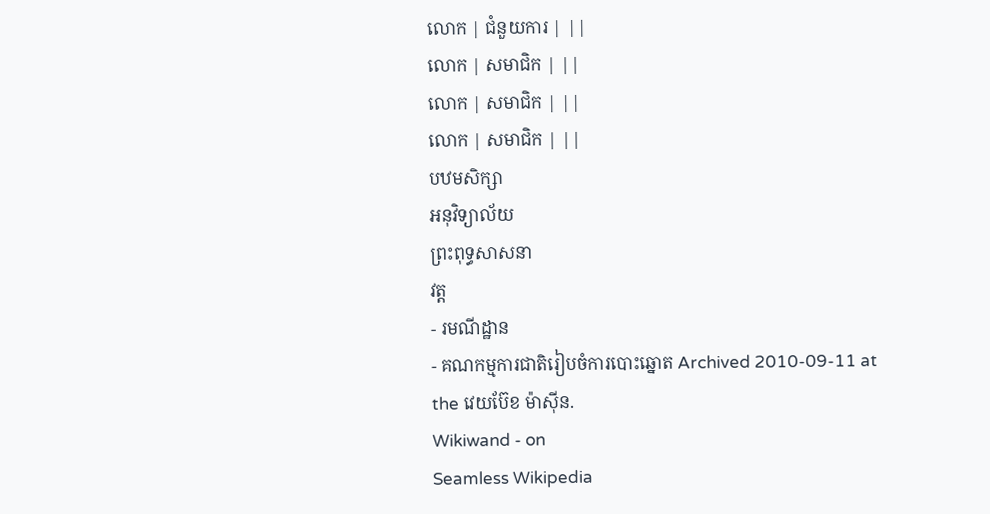លោក | ជំនួយការ | ||
លោក | សមាជិក | ||
លោក | សមាជិក | ||
លោក | សមាជិក | ||
បឋមសិក្សា
អនុវិទ្យាល័យ
ព្រះពុទ្ធសាសនា
វត្ត
- រមណីដ្ឋាន
- គណកម្មការជាតិរៀបចំការបោះឆ្នោត Archived 2010-09-11 at the វេយប៊ែខ ម៉ាស៊ីន.
Wikiwand - on
Seamless Wikipedia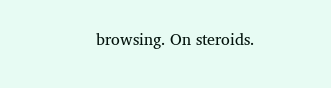browsing. On steroids.